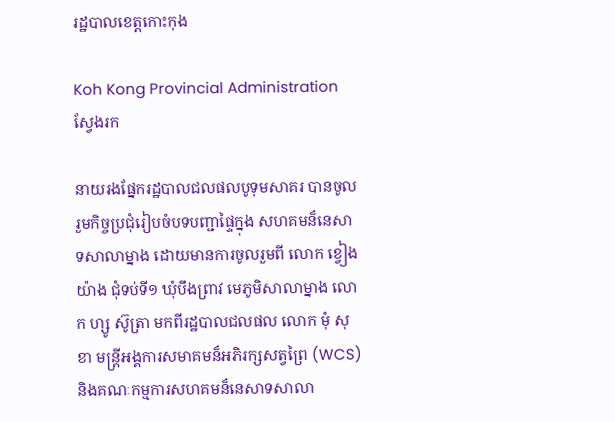រដ្ឋបាលខេត្តកោះកុង

Koh Kong Provincial Administration
ស្វែងរក

នាយរងផ្នែករដ្ឋបាលជលផលបូទុមសាគរ បានចូលរួមកិច្ចប្រជុំរៀបចំបទបញ្ជាផ្ទៃក្នុង សហគមន៏នេសាទសាលាម្នាង ដោយមានការចូលរួមពី លោក ខ្វៀង យ៉ាង ជុំទប់ទី១ ឃុំបឹងព្រាវ មេភូមិសាលាម្នាង លោក ហ្សូ ស៊ូត្រា មកពីរដ្ឋបាលជលផល លោក មុំ សុខា មន្រ្តីអង្គការសមាគមន៏អភិរក្សសត្វព្រៃ (WCS) និងគណៈកម្មការសហគមន៏នេសាទសាលា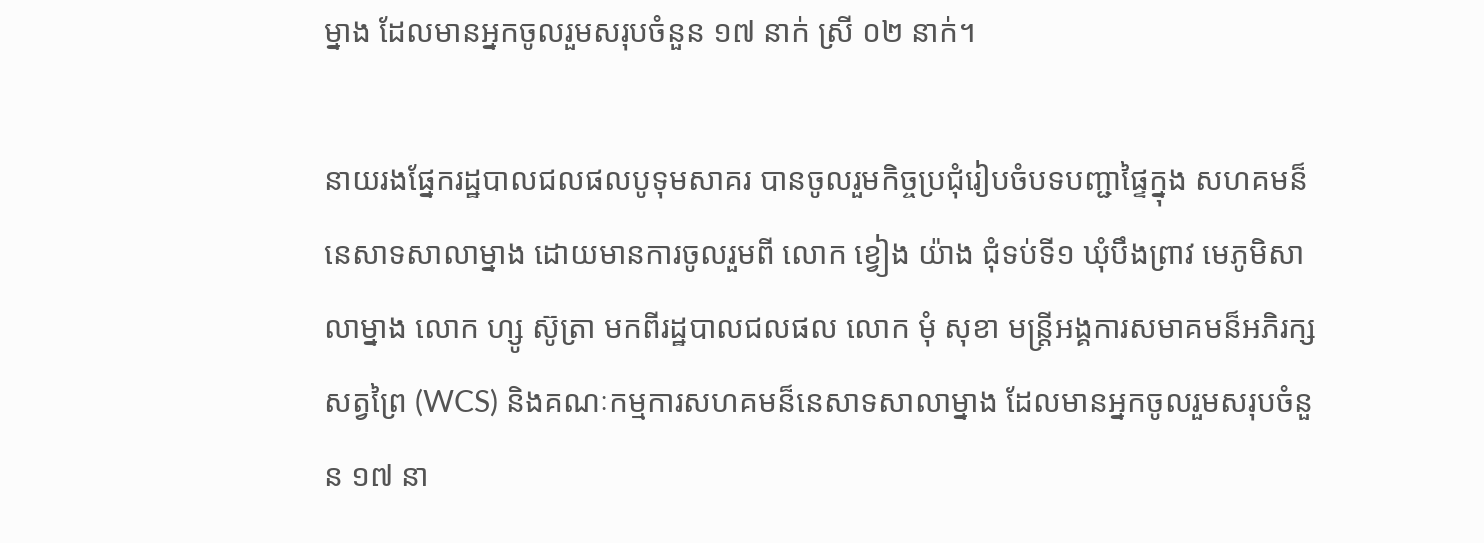ម្នាង ដែលមានអ្នកចូលរួមសរុបចំនួន ១៧ នាក់ ស្រី ០២ នាក់។

នាយរងផ្នែករដ្ឋបាលជលផលបូទុមសាគរ បានចូលរួមកិច្ចប្រជុំរៀបចំបទបញ្ជាផ្ទៃក្នុង សហគមន៏នេសាទសាលាម្នាង ដោយមានការចូលរួមពី លោក ខ្វៀង យ៉ាង ជុំទប់ទី១ ឃុំបឹងព្រាវ មេភូមិសាលាម្នាង លោក ហ្សូ ស៊ូត្រា មកពីរដ្ឋបាលជលផល លោក មុំ សុខា មន្រ្តីអង្គការសមាគមន៏អភិរក្សសត្វព្រៃ (WCS) និងគណៈកម្មការសហគមន៏នេសាទសាលាម្នាង ដែលមានអ្នកចូលរួមសរុបចំនួន ១៧ នា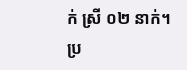ក់ ស្រី ០២ នាក់។
ប្រ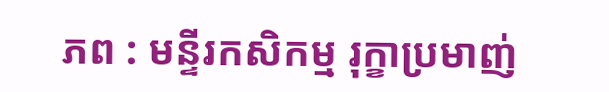ភព : មន្ទីរកសិកម្ម រុក្ខាប្រមាញ់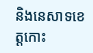និងនេសាទខេត្តកោះ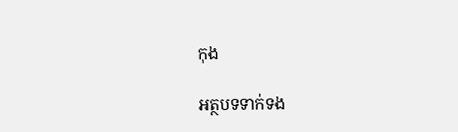កុង

អត្ថបទទាក់ទង